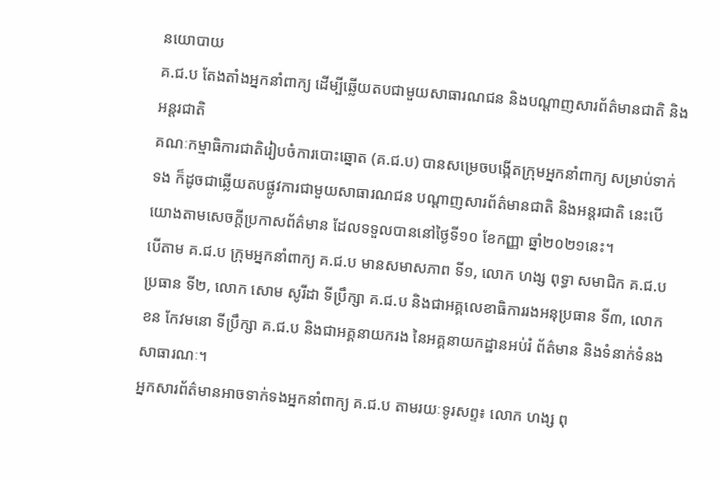នយោបាយ
គ.ជ.ប តែងតាំងអ្នកនាំពាក្យ ដើម្បីឆ្លើយតបជាមួយសាធារណជន និងបណ្តាញសារព័ត៌មានជាតិ និងអន្តរជាតិ
គណៈកម្មាធិការជាតិរៀបចំការបោះឆ្នោត (គ.ជ.ប) បានសម្រេចបង្កើតក្រុមអ្នកនាំពាក្យ សម្រាប់ទាក់ទង ក៏ដូចជាឆ្លើយតបផ្លូវការជាមួយសាធារណជន បណ្តាញសារព័ត៌មានជាតិ និងអន្តរជាតិ នេះបើយោងតាមសេចក្តីប្រកាសព័ត៌មាន ដែលទទួលបាននៅថ្ងៃទី១០ ខែកញ្ញា ឆ្នាំ២០២១នេះ។
បើតាម គ.ជ.ប ក្រុមអ្នកនាំពាក្យ គ.ជ.ប មានសមាសភាព ទី១, លោក ហង្ស ពុទ្ធា សមាជិក គ.ជ.ប ប្រធាន ទី២, លោក សោម សូរីដា ទីប្រឹក្សា គ.ជ.ប និងជាអគ្គលេខាធិការរងអនុប្រធាន ទី៣, លោក ខន កែវមនោ ទីប្រឹក្សា គ.ជ.ប និងជាអគ្គនាយករង នៃអគ្គនាយកដ្ឋានអប់រំ ព័ត៌មាន និងទំនាក់ទំនងសាធារណៈ។
អ្នកសារព័ត៌មានអាចទាក់ទងអ្នកនាំពាក្យ គ.ជ.ប តាមរយៈទូរសព្ទ៖ លោក ហង្ស ពុ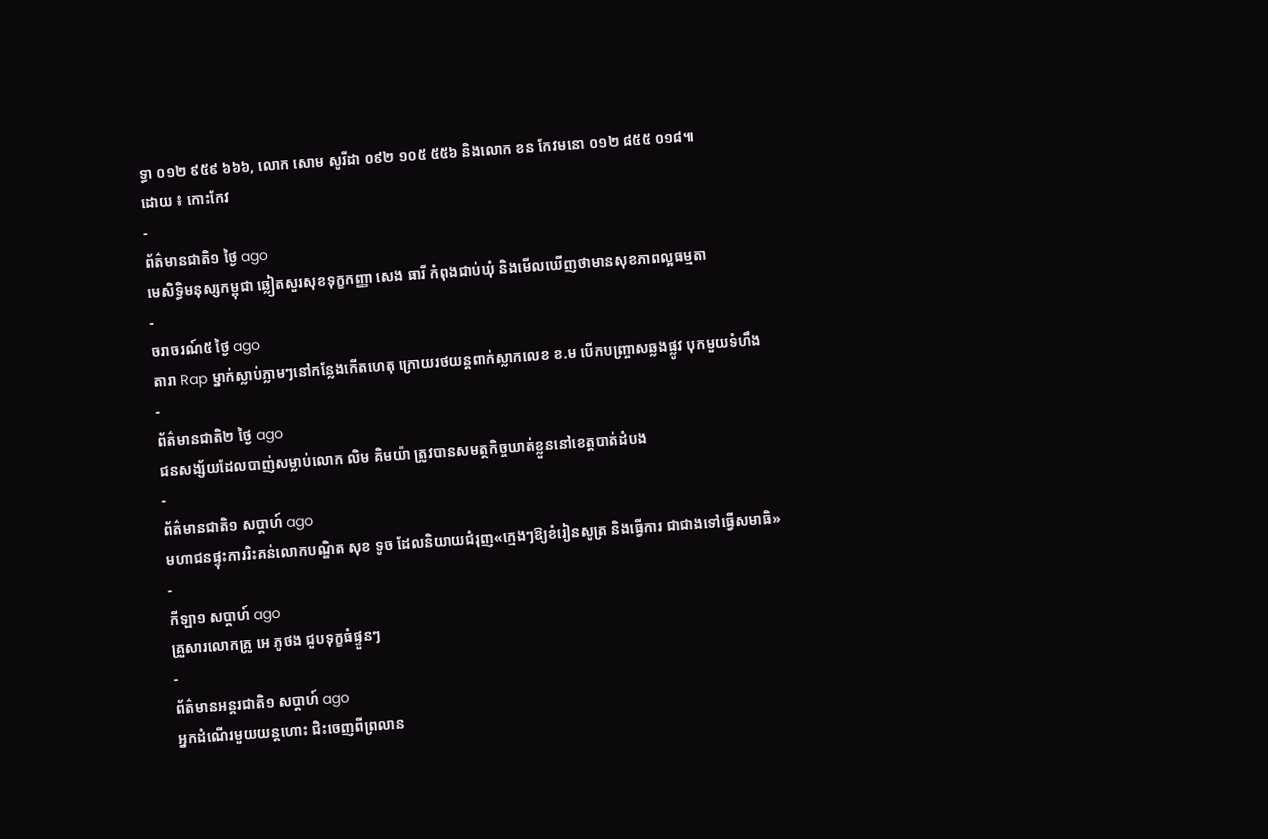ទ្ធា ០១២ ៩៥៩ ៦៦៦, លោក សោម សូរីដា ០៩២ ១០៥ ៥៥៦ និងលោក ខន កែវមនោ ០១២ ៨៥៥ ០១៨៕
ដោយ ៖ កោះកែវ
-
ព័ត៌មានជាតិ១ ថ្ងៃ ago
មេសិទ្ធិមនុស្សកម្ពុជា ឆ្លៀតសួរសុខទុក្ខកញ្ញា សេង ធារី កំពុងជាប់ឃុំ និងមើលឃើញថាមានសុខភាពល្អធម្មតា
-
ចរាចរណ៍៥ ថ្ងៃ ago
តារា Rap ម្នាក់ស្លាប់ភ្លាមៗនៅកន្លែងកើតហេតុ ក្រោយរថយន្ដពាក់ស្លាកលេខ ខ.ម បើកបញ្ច្រាសឆ្លងផ្លូវ បុកមួយទំហឹង
-
ព័ត៌មានជាតិ២ ថ្ងៃ ago
ជនសង្ស័យដែលបាញ់សម្លាប់លោក លិម គិមយ៉ា ត្រូវបានសមត្ថកិច្ចឃាត់ខ្លួននៅខេត្តបាត់ដំបង
-
ព័ត៌មានជាតិ១ សប្តាហ៍ ago
មហាជនផ្ទុះការរិះគន់លោកបណ្ឌិត សុខ ទូច ដែលនិយាយជំរុញ«ក្មេងៗឱ្យខំរៀនសូត្រ និងធ្វើការ ជាជាងទៅធ្វើសមាធិ»
-
កីឡា១ សប្តាហ៍ ago
គ្រួសារលោកគ្រូ អេ ភូថង ជួបទុក្ខធំផ្ទួនៗ
-
ព័ត៌មានអន្ដរជាតិ១ សប្តាហ៍ ago
អ្នកដំណើរមួយយន្តហោះ ជិះចេញពីព្រលាន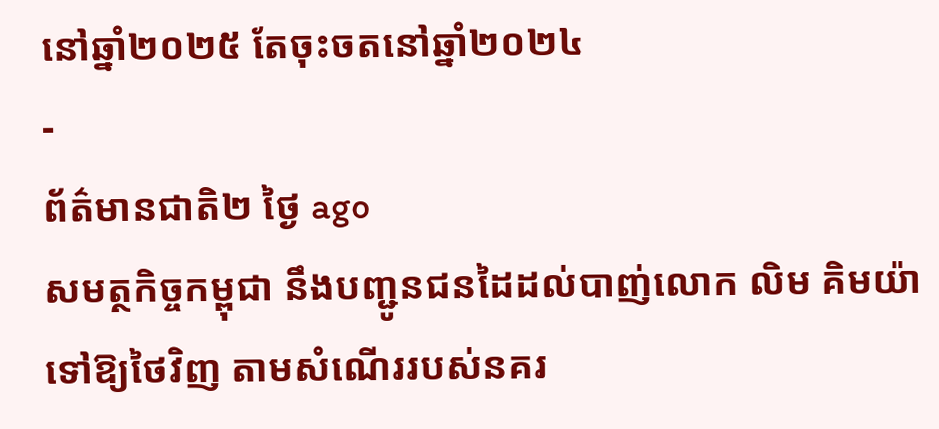នៅឆ្នាំ២០២៥ តែចុះចតនៅឆ្នាំ២០២៤
-
ព័ត៌មានជាតិ២ ថ្ងៃ ago
សមត្ថកិច្ចកម្ពុជា នឹងបញ្ជូនជនដៃដល់បាញ់លោក លិម គិមយ៉ា ទៅឱ្យថៃវិញ តាមសំណើររបស់នគរ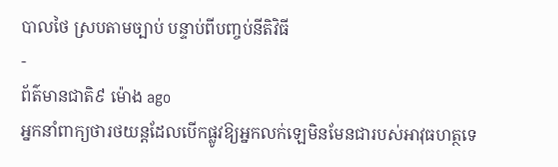បាលថៃ ស្របតាមច្បាប់ បន្ទាប់ពីបញ្ចប់នីតិវិធី
-
ព័ត៌មានជាតិ៩ ម៉ោង ago
អ្នកនាំពាក្យថារថយន្តដែលបើកផ្លូវឱ្យអ្នកលក់ឡេមិនមែនជារបស់អាវុធហត្ថទេ